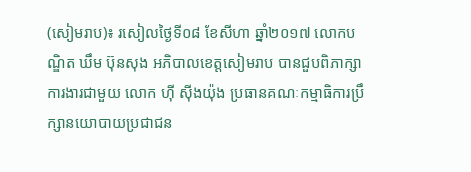(សៀមរាប)៖ រសៀលថ្ងៃទី០៨ ខែសីហា ឆ្នាំ២០១៧ លោកបណ្ឌិត ឃឹម ប៊ុនសុង អភិបាលខេត្តសៀមរាប បានជួបពិភាក្សាការងារជាមួយ លោក ហ៊ី ស៊ីងយ៉ុង ប្រធានគណៈកម្មាធិការប្រឹក្សានយោបាយប្រជាជន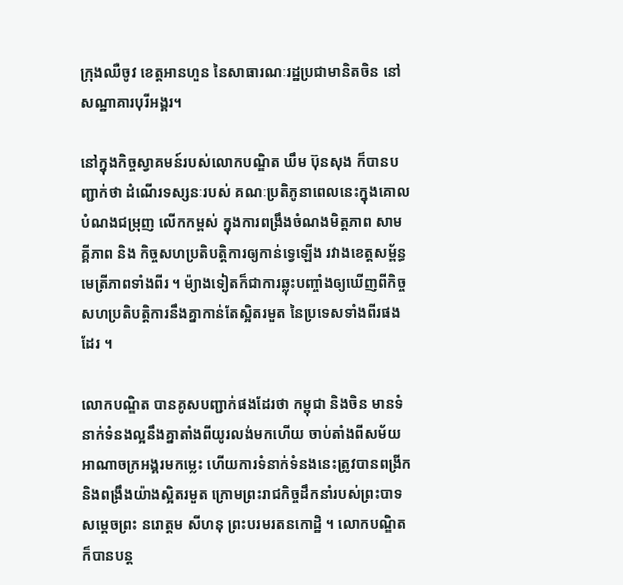ក្រុងឈឺចូវ ខេត្តអានហួន នៃសាធារណៈរដ្ឋប្រជាមានិតចិន នៅសណ្ឋាគារបុរីអង្គរ។

នៅក្នុងកិច្ចស្វាគមន៍របស់លោកបណ្ឌិត ឃឹម ប៊ុនសុង ក៏បានបញ្ជាក់ថា ដំណើរទស្សនៈរបស់ គណៈប្រតិភូនាពេលនេះក្នុងគោលបំណងជម្រុញ លើកកម្ពស់ ក្នុងការពង្រឹងចំណងមិត្តភាព សាមគ្គីភាព និង កិច្ចសហប្រតិបត្តិការឲ្យកាន់ទ្វេឡើង រវាងខេត្តសម្ព័ន្ធមេត្រីភាពទាំងពីរ ។ ម៉្យាងទៀតក៏ជាការឆ្លុះបញ្ចាំងឲ្យឃើញពីកិច្ចសហប្រតិបត្តិការនឹងគ្នាកាន់តែស្អិតរមួត នៃប្រទេសទាំងពីរផងដែរ ។

លោកបណ្ឌិត បានគូសបញ្ជាក់ផងដែរថា កម្ពុជា និងចិន មានទំនាក់ទំនងល្អនឹងគ្នាតាំងពីយូរលង់មកហើយ ចាប់តាំងពីសម័យអាណាចក្រអង្គរមកម្លេះ ហើយការទំនាក់ទំនងនេះត្រូវបានពង្រីក និងពង្រឹងយ៉ាងស្អិតរមួត ក្រោមព្រះរាជកិច្ចដឹកនាំរបស់ព្រះបាទសម្តេចព្រះ នរោត្តម សីហនុ ព្រះបរមរតនកោដ្ឋិ ។ លោកបណ្ឌិតក៏បានបន្ត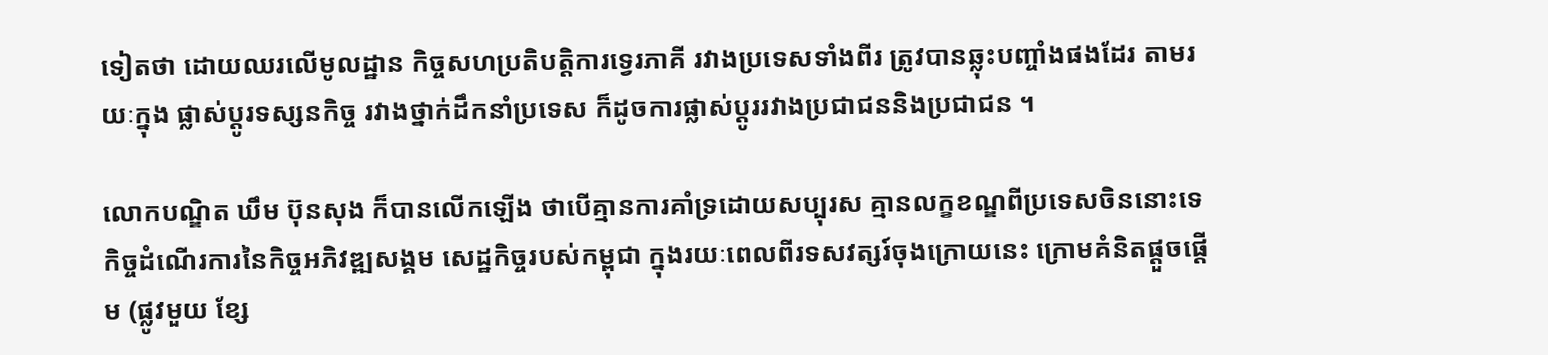ទៀតថា ដោយឈរលើមូលដ្ឋាន កិច្ចសហប្រតិបត្តិការទ្វេរភាគី រវាងប្រទេសទាំងពីរ ត្រូវបានឆ្លុះបញ្ចាំងផងដែរ តាមរយៈក្នុង ផ្លាស់ប្តូរទស្សនកិច្ច រវាងថ្នាក់ដឹកនាំប្រទេស ក៏ដូចការផ្លាស់ប្តូររវាងប្រជាជននិងប្រជាជន ។

លោកបណ្ឌិត ឃឹម ប៊ុនសុង ក៏បានលើកឡើង ថាបើគ្មានការគាំទ្រដោយសប្បុរស គ្មានលក្ខខណ្ឌពីប្រទេសចិននោះទេ កិច្ចដំណើរការនៃកិច្ចអភិវឌ្ឍសង្គម សេដ្ឋកិច្ចរបស់កម្ពុជា ក្នុងរយៈពេលពីរទសវត្សរ៍ចុងក្រោយនេះ ក្រោមគំនិតផ្តួចផ្តើម (ផ្លូវមួយ ខ្សែ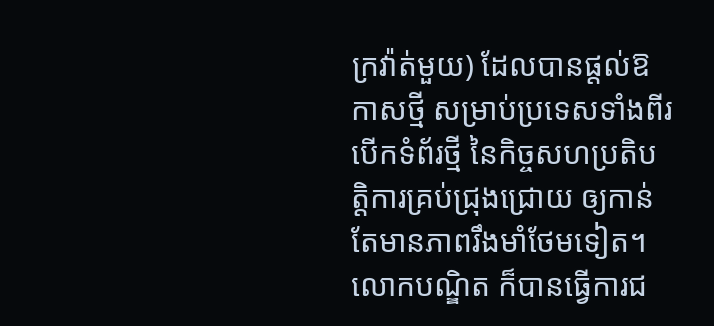ក្រវ៉ាត់មួយ) ដែលបានផ្តល់ឱកាសថ្មី សម្រាប់ប្រទេសទាំងពីរបើកទំព័រថ្មី នៃកិច្ចសហប្រតិបត្តិការគ្រប់ជ្រុងជ្រោយ ឲ្យកាន់តែមានភាពរឹងមាំថែមទៀត។ លោកបណ្ឌិត ក៏បានធ្វើការជ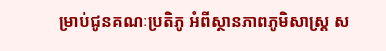ម្រាប់ជូនគណៈប្រតិភូ អំពីស្ថានភាពភូមិសាស្ត្រ ស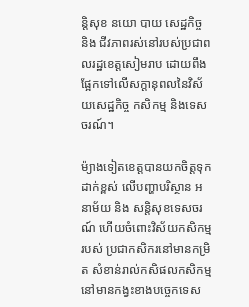ន្តិសុខ នយោ បាយ សេដ្ឋកិច្ច និង ជីវភាពរស់នៅរបស់ប្រជាពលរដ្ឋខេត្តសៀមរាប ដោយពឹងផែ្អកទៅលើសក្តានុពលនៃវិស័យសេដ្ឋកិច្ច កសិកម្ម និងទេសចរណ៍។

ម៉្យាងទៀតខេត្តបានយកចិត្តទុកដាក់ខ្ពស់ លើបញ្ហាបរិស្ថាន អនាម័យ និង សន្តិសុខទេសចរណ៍ ហើយចំពោះវិស័យកសិកម្មរបស់ ប្រជាកសិករនៅមានកម្រិត សំខាន់រាល់កសិផលកសិកម្ម នៅមានកង្វះខាងបច្ចេកទេស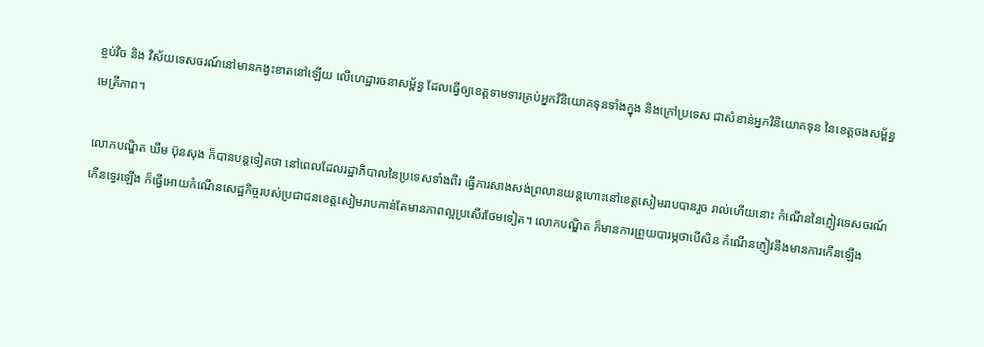ខ្ចប់វិច និង វិស័យទេសចរណ៍នៅមានកង្វះខាតនៅឡើយ លើហេដ្ឋារចនាសម្ព័ន្ធ ដែលធ្វើឲ្យខេត្តទាមទារគ្រប់អ្នកវិនិយោគទុនទាំងក្នុង និងក្រៅប្រទេស ជាសំខាន់អ្នកវិនិយោគទុន នៃខេត្តចងសម្ព័ន្ធមេត្រីភាព។

លោកបណ្ឌិត ឃឹម ប៊ុនសុង ក៏បានបន្តទៀតថា នៅពេលដែលរដ្ឋាភិបាលនៃប្រទេសទាំងពីរ ធ្វើការសាងសង់ព្រលានយន្តហោះនៅខេត្តសៀមរាបបានរួច រាល់ហើយនោះ កំណើននៃភ្ញៀវទេសចរណ៍ កើនទ្វេរឡើង ក៏ធ្វើអោយកំណើនសេដ្ឋកិច្ចរបស់ប្រជាជនខេត្តសៀមរាបកាន់តែមានភាពល្អប្រសើរថែមទៀត។ លោកបណ្ឌិត ក៏មានការព្រួយបារម្ភថាបើសិន កំណើនភ្ញៀវនឹងមានការកើនឡើង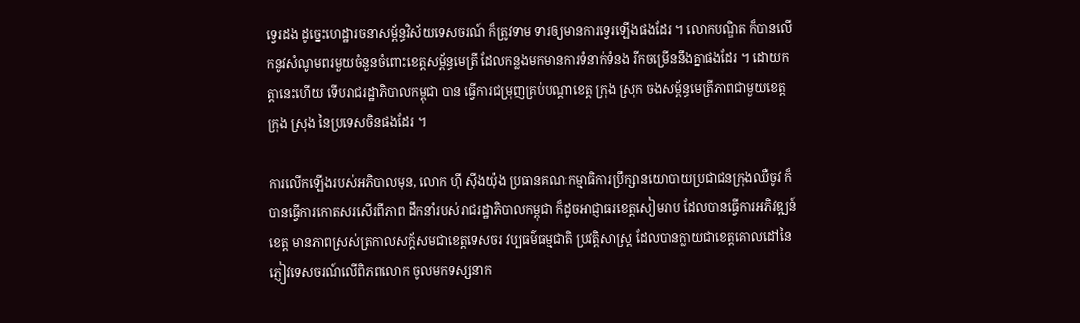ទ្វេរដង ដូច្នេះហេដ្ឋារចនាសម្ព័ន្ធវិស័យទេសចរណ៍ ក៏ត្រូវទាម ទារឲ្យមានការទ្វេរឡើងផងដែរ ។ លោកបណ្ឌិត ក៏បានលើកនូវសំណូមពរមួយចំនួនចំពោះខេត្តសម្ព័ន្ធមេត្រី ដែលកន្លងមកមានការទំនាក់ទំនង រីកចម្រើននឹងគ្នាផងដែរ ។ ដោយកត្តានេះហើយ ទើបរាជរដ្ឋាភិបាលកម្ពុជា បាន ធ្វើការជម្រុញគ្រប់បណ្តាខេត្ត ក្រុង ស្រុក ចងសម្ព័ន្ធមេត្រីភាពជាមួយខេត្ត ក្រុង ស្រុង នៃប្រទេសចិនផងដែរ ។

ការលើកឡើងរបស់អភិបាលមុន, លោក ហ៊ី ស៊ីងយ៉ុង ប្រធានគណៈកម្មាធិការប្រឹក្សានយោបាយប្រជាជនក្រុងឈឺចូវ ក៏បានធ្វើការកោតសរសើរពីភាព ដឹកនាំរបស់រាជរដ្ឋាភិបាលកម្ពុជា ក៏ដូចអាជ្ញាធរខេត្តសៀមរាប ដែលបានធ្វើការអភិវឌ្ឍន៍ខេត្ត មានភាពស្រស់ត្រកាលសក្ត័សមជាខេត្តទេសចរ វប្បធម៌ធម្មជាតិ ប្រវត្តិសាស្ត្រ ដែលបានក្លាយជាខេត្តគោលដៅនៃភ្ញៀវទេសចរណ៍លើពិភពលោក ចូលមកទស្សនាក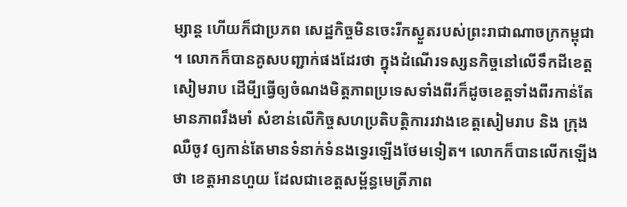ម្សាន្ត ហើយក៏ជាប្រភព សេដ្ឋកិច្ចមិនចេះរីកស្ងួតរបស់ព្រះរាជាណាចក្រកម្ពុជា ។ លោកក៏បានគូសបញ្ជាក់ផងដែរថា ក្នុងដំណើរទស្សនកិច្ចនៅលើទឹកដីខេត្តសៀមរាប ដើមី្បធ្វើឲ្យចំណងមិត្តភាពប្រទេសទាំងពីរក៏ដូចខេត្តទាំងពីរកាន់តែមានភាពរឹងមាំ សំខាន់លើកិច្ចសហប្រតិបត្តិការរវាងខេត្តសៀមរាប និង ក្រុងឈឺចូវ ឲ្យកាន់តែមានទំនាក់ទំនងទ្វេរឡើងថែមទៀត។ លោកក៏បានលើកឡើងថា ខេត្តអានហួយ ដែលជាខេត្តសម្ព័ន្ធមេត្រីភាព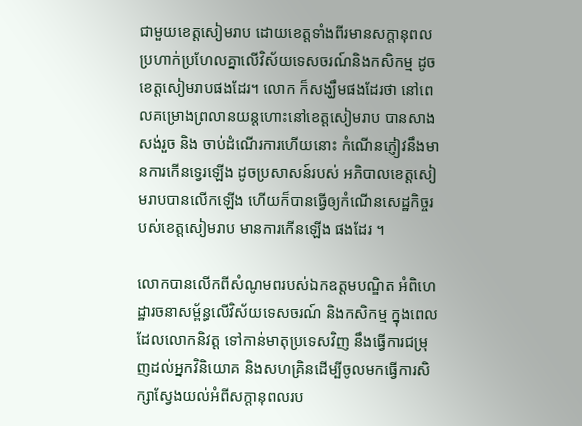ជាមួយខេត្តសៀមរាប ដោយខេត្តទាំងពីរមានសក្តានុពលប្រហាក់ប្រហែលគ្នាលើវិស័យទេសចរណ៍និងកសិកម្ម ដូចខេត្តសៀមរាបផងដែរ។ លោក ក៏សង្ឃឹមផងដែរថា នៅពេលគម្រោងព្រលានយន្តហោះនៅខេត្តសៀមរាប បានសាងសង់រួច និង ចាប់ដំណើរការហើយនោះ កំណើនភ្ញៀវនឹងមានការកើនទ្វេរឡើង ដូចប្រសាសន៍របស់ អភិបាលខេត្តសៀមរាបបានលើកឡើង ហើយក៏បានធ្វើឲ្យកំណើនសេដ្ឋកិច្ចរបស់ខេត្តសៀមរាប មានការកើនឡើង ផងដែរ ។

លោកបានលើកពីសំណូមពរបស់ឯកឧត្តមបណ្ឌិត អំពិហេដ្ឋារចនាសម្ព័ន្ធលើវិស័យទេសចរណ៍ និងកសិកម្ម ក្នុងពេលដែលលោកនិវត្ត ទៅកាន់មាតុប្រទេសវិញ នឹងធ្វើការជម្រុញដល់អ្នកវិនិយោគ និងសហគ្រិនដើម្បីចូលមកធ្វើការសិក្សាស្វែងយល់អំពីសក្ដានុពលរប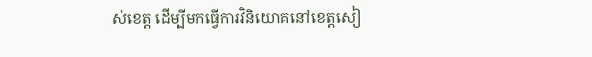ស់ខេត្ត ដើម្បីមកធ្វើការវិនិយោគនៅខេត្តសៀ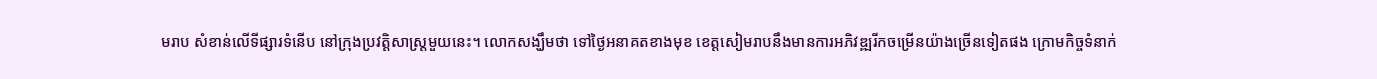មរាប សំខាន់លើទីផ្សារទំនើប នៅក្រុងប្រវត្តិសាស្រ្តមួយនេះ។ លោកសង្ឃឹមថា ទៅថ្ងៃអនាគតខាងមុខ ខេត្តសៀមរាបនឹងមានការអភិវឌ្ឍរីកចម្រើនយ៉ាងច្រើនទៀតផង ក្រោមកិច្ចទំនាក់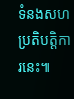ទំនងសហប្រតិបត្តិការនេះ៕